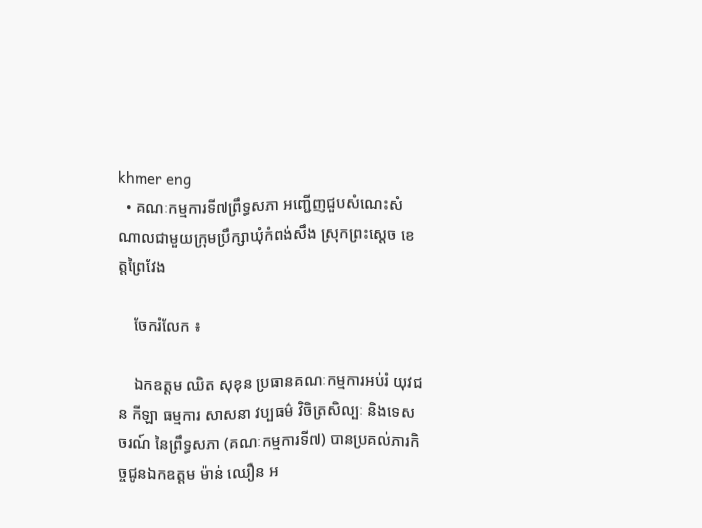khmer eng
  • គណៈកម្មការទី៧ព្រឹទ្ធសភា អញ្ជើញជួបសំណេះសំណាលជាមួយក្រុមប្រឹក្សាឃុំកំពង់សឹង ស្រុកព្រះស្តេច ខេត្តព្រៃវែង

    ចែករំលែក ៖

    ឯកឧត្តម ឈិត សុខុន ប្រធានគណៈកម្មការអប់រំ យុវជន កីឡា ធម្មការ សាសនា វប្បធម៌ វិចិត្រសិល្បៈ និងទេសចរណ៍ នៃព្រឹទ្ធសភា (គណៈកម្មការទី៧) បានប្រគល់ភារកិច្ចជូនឯកឧត្តម ម៉ាន់ ឈឿន អ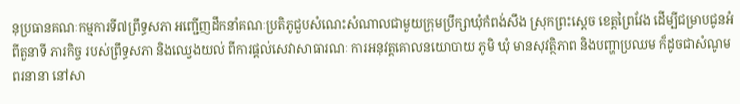នុប្រធានគណៈកម្មការទី៧ព្រឹទ្ធសភា អញ្ជើញដឹកនាំគណៈប្រតិភូជួបសំណេះសំណាលជាមួយក្រុមប្រឹក្សាឃុំកំពង់សឹង ស្រុកព្រះស្តេច ខេត្តព្រៃវែង ដើម្បីជម្រាបជូនអំពីតួនាទី ភារកិច្ច របស់ព្រឹទ្ធសភា និងឈ្វេងយល់ ពីការផ្តល់សេវាសាធារណៈ ការអនុវត្តគោលនយោបាយ ភូមិ ឃុំ មានសុវត្ថិភាព និងបញ្ហាប្រឈម ក៏ដូចជាសំណូមពរនានា នៅសា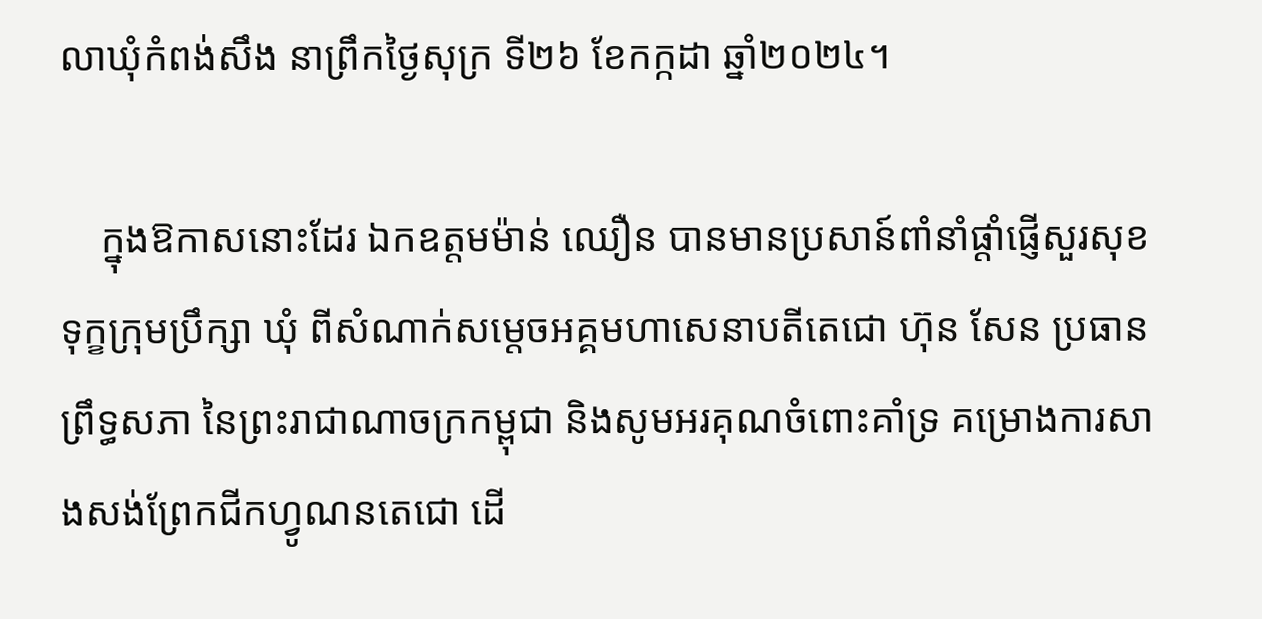លាឃុំកំពង់សឹង នាព្រឹកថ្ងៃសុក្រ ទី២៦ ខែកក្កដា ឆ្នាំ២០២៤។

    ក្នុងឱកាសនោះដែរ ឯកឧត្តមម៉ាន់ ឈឿន បានមានប្រសាន៍ពាំនាំផ្តាំផ្ញើសួរសុខទុក្ខក្រុមប្រឹក្សា ឃុំ ពីសំណាក់សម្តេចអគ្គមហាសេនាបតីតេជោ ហ៊ុន សែន ប្រធានព្រឹទ្ធសភា នៃព្រះរាជាណាចក្រកម្ពុជា និងសូមអរគុណចំពោះគាំទ្រ គម្រោងការសាងសង់ព្រែកជីកហ្វូណនតេជោ ដើ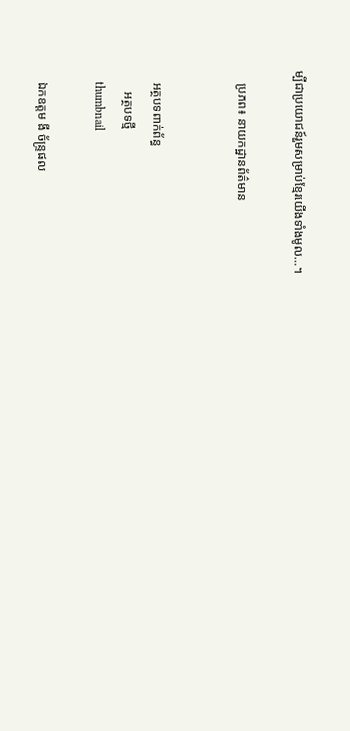ម្បីជាប្រយោជន៍រួមសម្រាប់ខ្មែរយើងទាំងមូល…។

    ប្រភព៖ នាយកដ្ឋានព័ត៌មាន


    អត្ថបទពាក់ព័ន្ធ
       អត្ថបទថ្មី
    thumbnail

    ឯកឧត្តម ងី ច័ន្រ្ទផល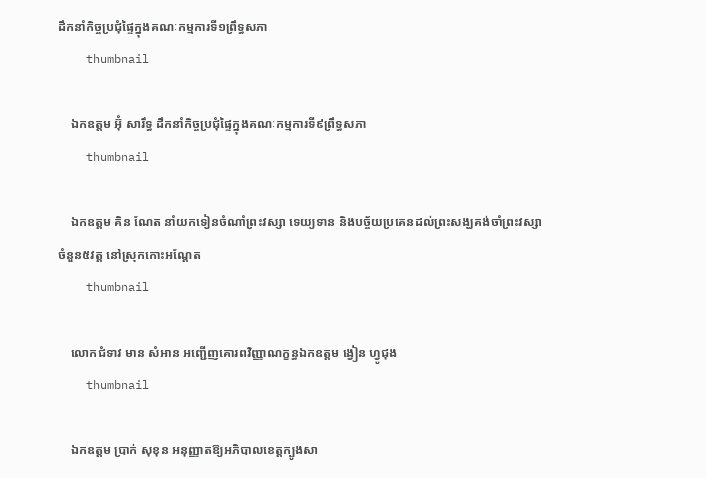ដឹកនាំកិច្ចប្រជុំផ្ទៃក្នុងគណៈកម្មការទី១ព្រឹទ្ធសភា
    thumbnail

    ឯកឧត្តម អ៊ុំ សារឹទ្ធ ដឹកនាំកិច្ចប្រជុំផ្ទៃក្នុងគណៈកម្មការទី៩ព្រឹទ្ធសភា
    thumbnail

    ឯកឧត្ដម គិន ណែត នាំយកទៀនចំណាំព្រះវស្សា ទេយ្យទាន និងបច្ច័យប្រគេនដល់ព្រះសង្ឃគង់ចាំព្រះវស្សា ចំនួន៥វត្ត នៅស្រុកកោះអណ្ដែត
    thumbnail

    លោកជំទាវ មាន សំអាន អញ្ជើញគោរពវិញ្ញាណក្ខន្ធឯកឧត្តម ង្វៀន ហ្វូជុង
    thumbnail

    ឯកឧត្តម ប្រាក់ សុខុន អនុញ្ញាតឱ្យអភិបាលខេត្តក្បូងសា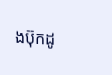ងប៊ុកដូ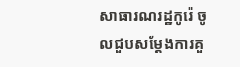សាធារណរដ្ឋកូរ៉េ ចូលជួបសម្តែងការគួ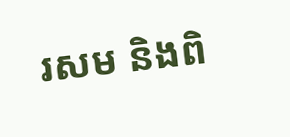រសម និងពិ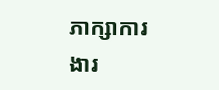ភាក្សាការងារ